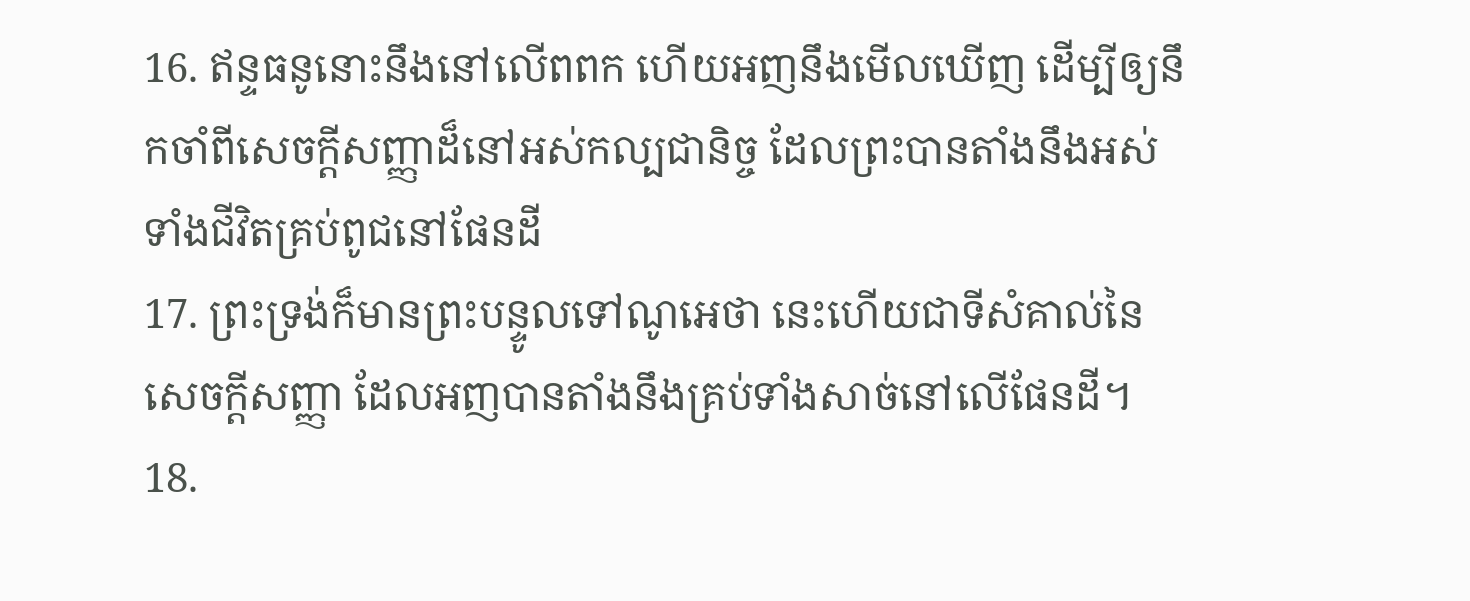16. ឥន្ទធនូនោះនឹងនៅលើពពក ហើយអញនឹងមើលឃើញ ដើម្បីឲ្យនឹកចាំពីសេចក្ដីសញ្ញាដ៏នៅអស់កល្បជានិច្ច ដែលព្រះបានតាំងនឹងអស់ទាំងជីវិតគ្រប់ពូជនៅផែនដី
17. ព្រះទ្រង់ក៏មានព្រះបន្ទូលទៅណូអេថា នេះហើយជាទីសំគាល់នៃសេចក្ដីសញ្ញា ដែលអញបានតាំងនឹងគ្រប់ទាំងសាច់នៅលើផែនដី។
18.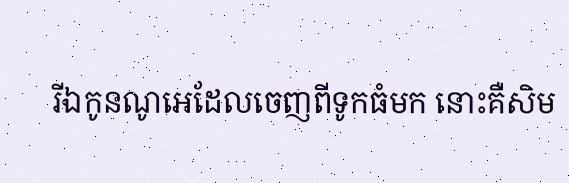រីឯកូនណូអេដែលចេញពីទូកធំមក នោះគឺសិម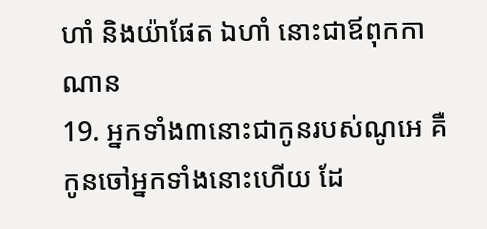ហាំ និងយ៉ាផែត ឯហាំ នោះជាឪពុកកាណាន
19. អ្នកទាំង៣នោះជាកូនរបស់ណូអេ គឺកូនចៅអ្នកទាំងនោះហើយ ដែ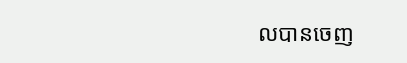លបានចេញ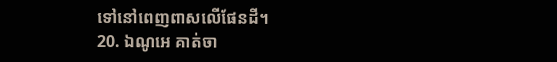ទៅនៅពេញពាសលើផែនដី។
20. ឯណូអេ គាត់ចា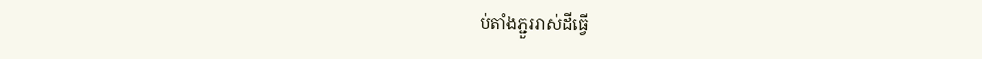ប់តាំងភ្ជួររាស់ដីធ្វើ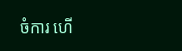ចំការ ហើ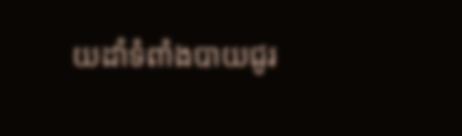យដាំទំពាំងបាយជូរ